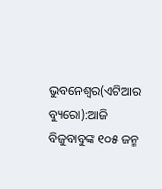ଭୁବନେଶ୍ୱର(ଏଟିଆର ବ୍ୟୁରୋ):ଆଜି ବିଜୁବାବୁଙ୍କ ୧୦୫ ଜନ୍ମ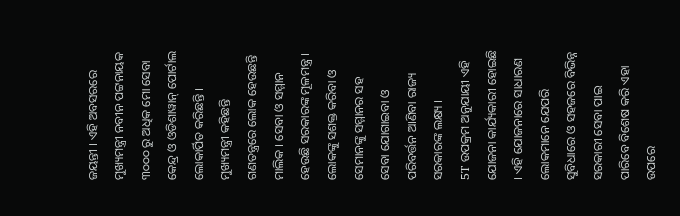ଜୟନ୍ତୀ । ଏହି ଅବସରରେ ମୁଖ୍ୟମନ୍ତ୍ରୀ ନବୀନ ପଟ୍ଟନାୟକ ୩୦୦୦ ରୁ ଅଧିକ ମୋ ସେବା କେନ୍ଦ୍ର ଓ ଓଡିଶାୱାନ୍ ପୋର୍ଟାଲ ଲୋକାର୍ପିତ କରିଛନ୍ତି ।
ମୁଖ୍ୟମନ୍ତ୍ରୀ କହିଛନ୍ତି ଗଣତନ୍ତ୍ରରେ ଲୋକ ହେଉଛନ୍ତି ମାଲିକ । ସେବା ଓ ସମ୍ମାନ ହେଉଛି ସରକାରଙ୍କ ମୂଳମନ୍ତ୍ର । ଲୋକଙ୍କୁ ସଶକ୍ତ କରିବା ଓ ସେମାନଙ୍କୁ ସମ୍ମାନର ସହ ସେବା ଯୋଗାଇବା ଓ ପରିବର୍ତ୍ତନ ଆଣିବା ରାଜ୍ୟ ସରକାରଙ୍କ ଲକ୍ଷ୍ୟ ।
5T ଉପକ୍ରମ ଅନୁଯାୟୀ ଏହି ଯୋଜନା କାର୍ଯ୍ୟକାରୀ ହୋଇଛି । ଏହି ଯୋଜନାରେ ସାଧାରଣ ଲୋକମାନେ ଯେପରି ସୁବିଧାରେ ଓ ସହଜରେ ବିଭିନ୍ନ ସରକାରୀ ସେବା ପାଇ ପାରିବେ ବିଶେଷ କରି ଏହା ଉପରେ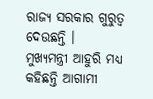ରାଜ୍ୟ ସରକାର ଗୁରୁତ୍ୱ ଦେଉଛନ୍ତି ।
ମୁଖ୍ୟମନ୍ତ୍ରୀ ଆହୁରି ମଧ୍ୟ କହିଛନ୍ତି ଆଗାମୀ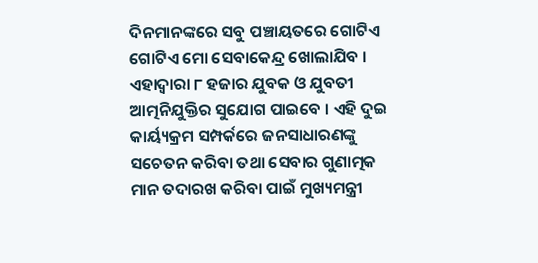ଦିନମାନଙ୍କରେ ସବୁ ପଞ୍ଚାୟତରେ ଗୋଟିଏ ଗୋଟିଏ ମୋ ସେବାକେନ୍ଦ୍ର ଖୋଲାଯିବ । ଏହାଦ୍ୱାରା ୮ ହଜାର ଯୁବକ ଓ ଯୁବତୀ ଆତ୍ମନିଯୁକ୍ତିର ସୁଯୋଗ ପାଇବେ । ଏହି ଦୁଇ କାର୍ୟ୍ୟକ୍ରମ ସମ୍ପର୍କରେ ଜନସାଧାରଣଙ୍କୁ ସଚେତନ କରିବା ତଥା ସେବାର ଗୁଣାତ୍ମକ ମାନ ତଦାରଖ କରିବା ପାଇଁ ମୁଖ୍ୟମନ୍ତ୍ରୀ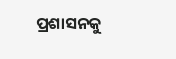ପ୍ରଶାସନକୁ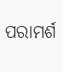ପରାମର୍ଶ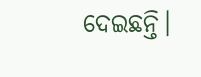ଦେଇଛନ୍ତି।